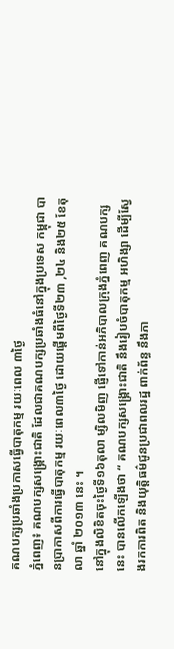គណបក្សប្រឆាំងប្រកាសធ្វើបាតុកម្ម រយៈពេល ៣ថ្ងៃ
ភ្នំពេញ៖ គណបក្សសង្គ្រោះជាតិ ដែលជាគណបក្សប្រឆាំងធំនៅក្នុងប្រទេស កម្ពុជា បានប្រាកាសពីការធ្វើបាតុកម្ម រយៈពេល៣ថ្ងៃ ដោយផ្ដើមពីថ្ងៃទី២៣ ,២៤ និង២៥ ខែតុលា ឆ្នាំ ២០១៣ នេះ ។
នៅក្នុងលិខិតចុះថ្ងៃទី១៦តុលា ម្សិលមិញ ផ្ញើទៅកាន់អភិបាលក្រុងភ្នំពេញ គណបក្សនេះ បានលើកឡើងថា “ គណបក្សសង្គ្រោះជាតិ នឹងរៀបចំបាតុកម្ម អហិង្សា ដើម្បីស្វែងរកការពិត និងយុត្តិធម៌ជូនប្រជាពលរដ្ឋ ពាក់ព័ន្ធ នឹងភា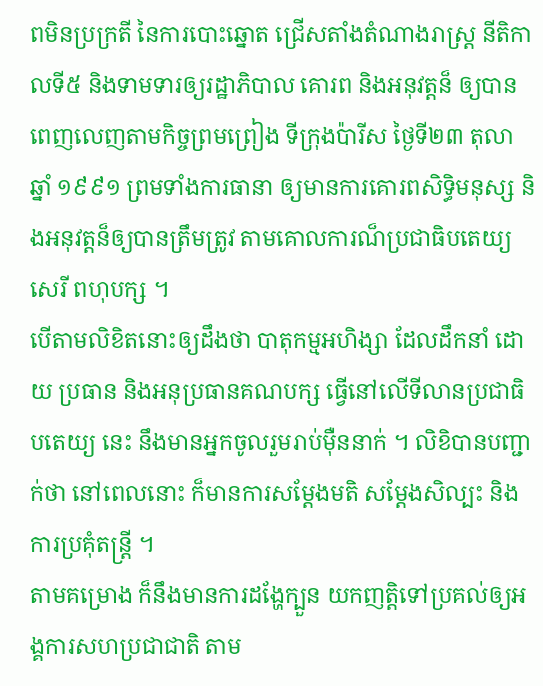ពមិនប្រក្រតី នៃការបោះឆ្នោត ជ្រើសតាំងតំណាងរាស្ត្រ នីតិកាលទី៥ និងទាមទារឲ្យរដ្ឋាភិបាល គោរព និងអនុវត្តន៏ ឲ្យបានពេញលេញតាមកិច្ចព្រមព្រៀង ទីក្រុងប៉ារីស ថ្ងៃទី២៣ តុលា ឆ្នាំ ១៩៩១ ព្រមទាំងការធានា ឲ្យមានការគោរពសិទ្ធិមនុស្ស និងអនុវត្តន៏ឲ្យបានត្រឹមត្រូវ តាមគោលការណ៏ប្រជាធិបតេយ្យសេរី ពហុបក្ស ។
បើតាមលិខិតនោះឲ្យដឹងថា បាតុកម្មអហិង្សា ដែលដឹកនាំ ដោយ ប្រធាន និងអនុប្រធានគណបក្ស ធ្វើនៅលើទីលានប្រជាធិបតេយ្យ នេះ នឹងមានអ្នកចូលរួមរាប់ម៉ឺននាក់ ។ លិខិបានបញ្ជាក់ថា នៅពេលនោះ ក៏មានការសម្ដែងមតិ សម្ដែងសិល្បះ និងការប្រគុំតន្ត្រី ។
តាមគម្រោង ក៏នឹងមានការដង្ហែក្បួន យកញត្តិទៅប្រគល់ឲ្យអង្គការសហប្រជាជាតិ តាម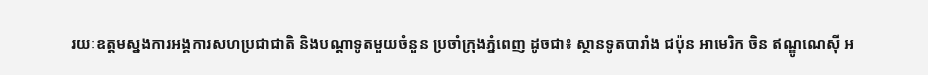រយៈឧត្តមស្នងការអង្គការសហប្រជាជាតិ និងបណ្ដាទូតមួយចំនួន ប្រចាំក្រុងភ្នំពេញ ដូចជា៖ ស្ថានទូតបារាំង ជប៉ុន អាមេរិក ចិន ឥណ្ឌូណេស៊ី អ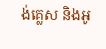ង់គ្លេស និងអូ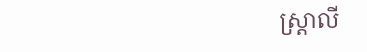ស្ត្រាលី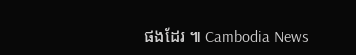ផងដែរ ៕ Cambodia News